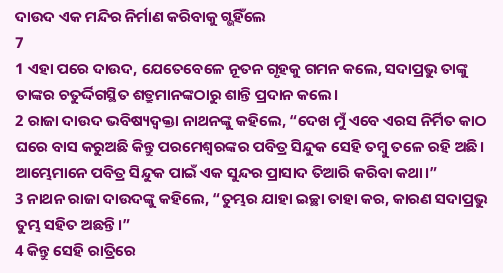ଦାଉଦ ଏକ ମନ୍ଦିର ନିର୍ମାଣ କରିବାକୁ ଗ୍ଭହିଁଲେ
7
1 ଏହା ପରେ ଦାଉଦ, ଯେତେବେଳେ ନୂତନ ଗୃହକୁ ଗମନ କଲେ, ସଦାପ୍ରଭୁ ତାଙ୍କୁ ତାଙ୍କର ଚତୁର୍ଦ୍ଦିଗସ୍ଥିତ ଶତ୍ରୁମାନଙ୍କଠାରୁ ଶାନ୍ତି ପ୍ରଦାନ କଲେ।
2 ରାଜା ଦାଉଦ ଭବିଷ୍ୟଦ୍ବକ୍ତା ନାଥନଙ୍କୁ କହିଲେ, “ଦେଖ ମୁଁ ଏବେ ଏରସ ନିର୍ମିତ କାଠ ଘରେ ବାସ କରୁଅଛି କିନ୍ତୁ ପରମେଶ୍ୱରଙ୍କର ପବିତ୍ର ସିନ୍ଦୁକ ସେହି ତମ୍ବୁ ତଳେ ରହି ଅଛି। ଆମ୍ଭେମାନେ ପବିତ୍ର ସିନ୍ଦୁକ ପାଇଁ ଏକ ସୁନ୍ଦର ପ୍ରାସାଦ ତିଆରି କରିବା କଥା।”
3 ନାଥନ ରାଜା ଦାଉଦଙ୍କୁ କହିଲେ, “ତୁମ୍ଭର ଯାହା ଇଚ୍ଛା ତାହା କର, କାରଣ ସଦାପ୍ରଭୁ ତୁମ୍ଭ ସହିତ ଅଛନ୍ତି।”
4 କିନ୍ତୁ ସେହି ରାତ୍ରିରେ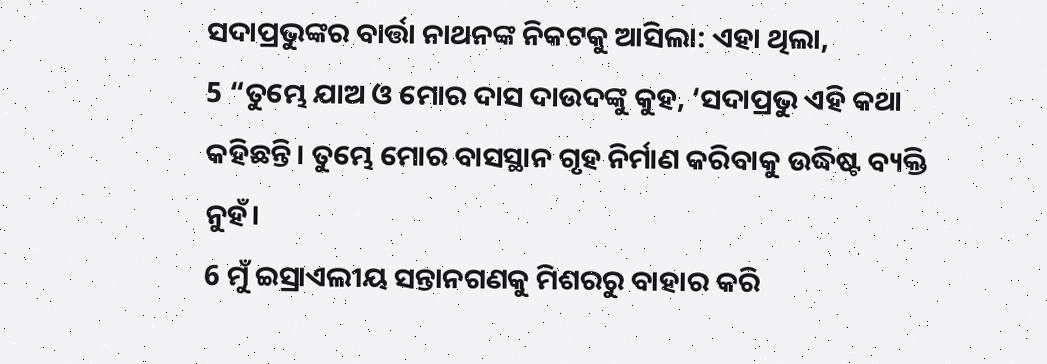ସଦାପ୍ରଭୁଙ୍କର ବାର୍ତ୍ତା ନାଥନଙ୍କ ନିକଟକୁ ଆସିଲା: ଏହା ଥିଲା,
5 “ତୁମ୍ଭେ ଯାଅ ଓ ମୋର ଦାସ ଦାଉଦଙ୍କୁ କୁହ, ‘ସଦାପ୍ରଭୁ ଏହି କଥା କହିଛନ୍ତି। ତୁମ୍ଭେ ମୋର ବାସସ୍ଥାନ ଗୃହ ନିର୍ମାଣ କରିବାକୁ ଉଦ୍ଧିଷ୍ଟ ବ୍ୟକ୍ତି ନୁହଁ।
6 ମୁଁ ଇସ୍ରାଏଲୀୟ ସନ୍ତାନଗଣକୁ ମିଶରରୁ ବାହାର କରି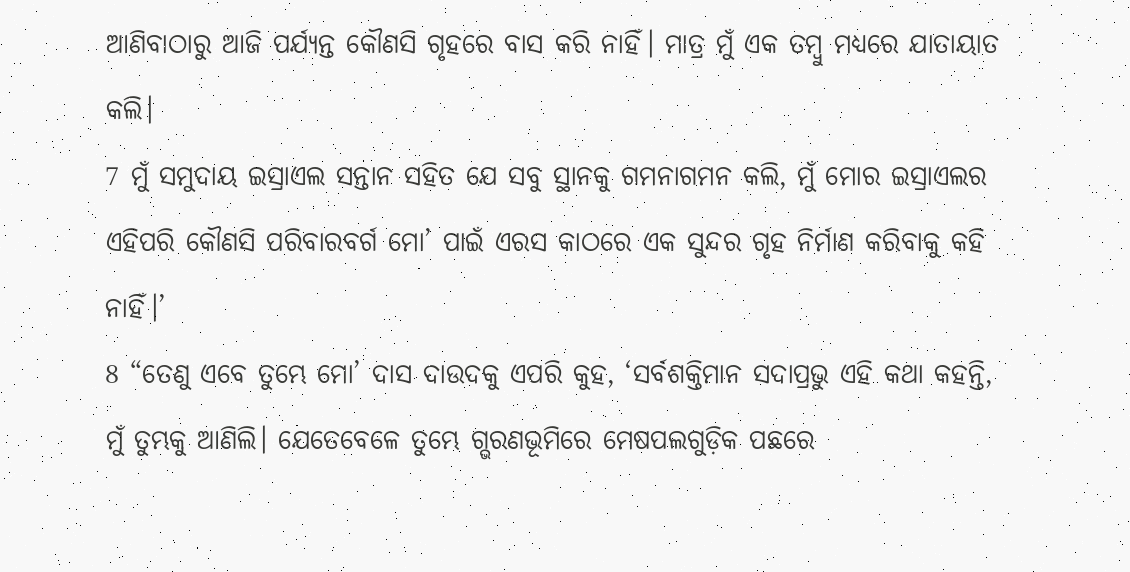ଆଣିବାଠାରୁ ଆଜି ପର୍ଯ୍ୟନ୍ତ କୌଣସି ଗୃହରେ ବାସ କରି ନାହିଁ। ମାତ୍ର ମୁଁ ଏକ ତମ୍ବୁ ମଧ୍ୟରେ ଯାତାୟାତ କଲି।
7 ମୁଁ ସମୁଦାୟ ଇସ୍ରାଏଲ ସନ୍ତାନ ସହିତ ଯେ ସବୁ ସ୍ଥାନକୁ ଗମନାଗମନ କଲି, ମୁଁ ମୋର ଇସ୍ରାଏଲର ଏହିପରି କୌଣସି ପରିବାରବର୍ଗ ମୋ’ ପାଇଁ ଏରସ କାଠରେ ଏକ ସୁନ୍ଦର ଗୃହ ନିର୍ମାଣ କରିବାକୁ କହି ନାହିଁ।’
8 “ତେଣୁ ଏବେ ତୁମ୍ଭେ ମୋ’ ଦାସ ଦାଉଦକୁ ଏପରି କୁହ, ‘ସର୍ବଶକ୍ତିମାନ ସଦାପ୍ରଭୁ ଏହି କଥା କହନ୍ତି, ମୁଁ ତୁମ୍ଭକୁ ଆଣିଲି। ଯେତେବେଳେ ତୁମ୍ଭେ ଗ୍ଭରଣଭୂମିରେ ମେଷପଲଗୁଡ଼ିକ ପଛରେ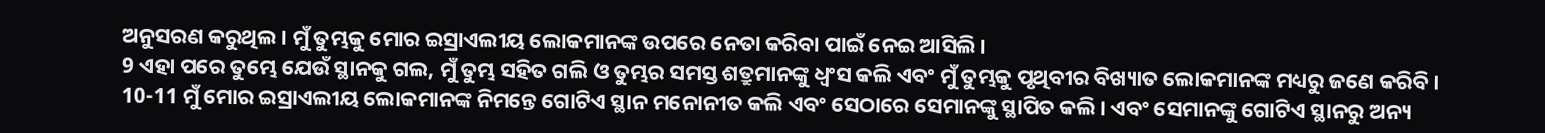ଅନୁସରଣ କରୁଥିଲ। ମୁଁ ତୁମ୍ଭକୁ ମୋର ଇସ୍ରାଏଲୀୟ ଲୋକମାନଙ୍କ ଉପରେ ନେତା କରିବା ପାଇଁ ନେଇ ଆସିଲି।
9 ଏହା ପରେ ତୁମ୍ଭେ ଯେଉଁ ସ୍ଥାନକୁ ଗଲ, ମୁଁ ତୁମ୍ଭ ସହିତ ଗଲି ଓ ତୁମ୍ଭର ସମସ୍ତ ଶତ୍ରୁମାନଙ୍କୁ ଧ୍ୱଂସ କଲି ଏବଂ ମୁଁ ତୁମ୍ଭକୁ ପୃଥିବୀର ବିଖ୍ୟାତ ଲୋକମାନଙ୍କ ମଧ୍ୟରୁ ଜଣେ କରିବି।
10-11 ମୁଁ ମୋର ଇସ୍ରାଏଲୀୟ ଲୋକମାନଙ୍କ ନିମନ୍ତେ ଗୋଟିଏ ସ୍ଥାନ ମନୋନୀତ କଲି ଏବଂ ସେଠାରେ ସେମାନଙ୍କୁ ସ୍ଥାପିତ କଲି। ଏବଂ ସେମାନଙ୍କୁ ଗୋଟିଏ ସ୍ଥାନରୁ ଅନ୍ୟ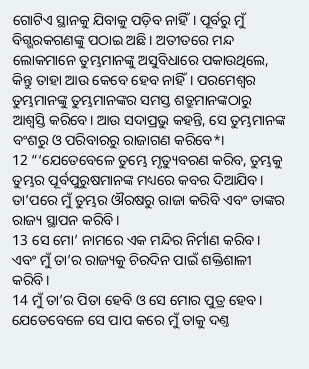ଗୋଟିଏ ସ୍ଥାନକୁ ଯିବାକୁ ପଡ଼ିବ ନାହିଁ। ପୂର୍ବରୁ ମୁଁ ବିଗ୍ଭରକଗଣଙ୍କୁ ପଠାଇ ଅଛି। ଅତୀତରେ ମନ୍ଦ ଲୋକମାନେ ତୁମ୍ଭମାନଙ୍କୁ ଅସୁବିଧାରେ ପକାଉଥିଲେ, କିନ୍ତୁ ତାହା ଆଉ କେବେ ହେବ ନାହିଁ। ପରମେଶ୍ୱର ତୁମ୍ଭମାନଙ୍କୁ ତୁମ୍ଭମାନଙ୍କର ସମସ୍ତ ଶତ୍ରୁମାନଙ୍କଠାରୁ ଆଶ୍ୱସ୍ତି କରିବେ। ଆଉ ସଦାପ୍ରଭୁ କହନ୍ତି, ସେ ତୁମ୍ଭମାନଙ୍କ ବଂଶରୁ ଓ ପରିବାରରୁ ରାଜାଗଣ କରିବେ*।
12 “‘ଯେତେବେଳେ ତୁମ୍ଭେ ମୃତ୍ୟୁବରଣ କରିବ, ତୁମ୍ଭକୁ ତୁମ୍ଭର ପୂର୍ବପୁରୁଷମାନଙ୍କ ମଧ୍ୟରେ କବର ଦିଆଯିବ। ତା’ପରେ ମୁଁ ତୁମ୍ଭର ଔରଷରୁ ରାଜା କରିବି ଏବଂ ତାଙ୍କର ରାଜ୍ୟ ସ୍ଥାପନ କରିବି।
13 ସେ ମୋ’ ନାମରେ ଏକ ମନ୍ଦିର ନିର୍ମାଣ କରିବ। ଏବଂ ମୁଁ ତା’ର ରାଜ୍ୟକୁ ଚିରଦିନ ପାଇଁ ଶକ୍ତିଶାଳୀ କରିବି।
14 ମୁଁ ତା’ର ପିତା ହେବି ଓ ସେ ମୋର ପୁତ୍ର ହେବ। ଯେତେବେଳେ ସେ ପାପ କରେ ମୁଁ ତାକୁ ଦଣ୍ତ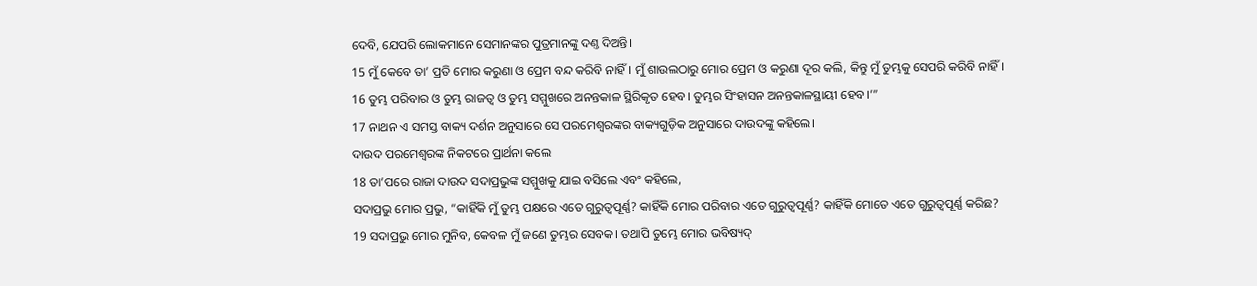ଦେବି, ଯେପରି ଲୋକମାନେ ସେମାନଙ୍କର ପୁତ୍ରମାନଙ୍କୁ ଦଣ୍ତ ଦିଅନ୍ତି।
15 ମୁଁ କେବେ ତା’ ପ୍ରତି ମୋର କରୁଣା ଓ ପ୍ରେମ ବନ୍ଦ କରିବି ନାହିଁ। ମୁଁ ଶାଉଲଠାରୁ ମୋର ପ୍ରେମ ଓ କରୁଣା ଦୂର କଲି, କିନ୍ତୁ ମୁଁ ତୁମ୍ଭକୁ ସେପରି କରିବି ନାହିଁ।
16 ତୁମ୍ଭ ପରିବାର ଓ ତୁମ୍ଭ ରାଜତ୍ୱ ଓ ତୁମ୍ଭ ସମ୍ମୁଖରେ ଅନନ୍ତକାଳ ସ୍ଥିରିକୃତ ହେବ। ତୁମ୍ଭର ସିଂହାସନ ଅନନ୍ତକାଳସ୍ଥାୟୀ ହେବ।’”
17 ନାଥନ ଏ ସମସ୍ତ ବାକ୍ୟ ଦର୍ଶନ ଅନୁସାରେ ସେ ପରମେଶ୍ୱରଙ୍କର ବାକ୍ୟଗୁଡ଼ିକ ଅନୁସାରେ ଦାଉଦଙ୍କୁ କହିଲେ।
ଦାଉଦ ପରମେଶ୍ୱରଙ୍କ ନିକଟରେ ପ୍ରାର୍ଥନା କଲେ
18 ତା’ପରେ ରାଜା ଦାଉଦ ସଦାପ୍ରଭୁଙ୍କ ସମ୍ମୁଖକୁ ଯାଇ ବସିଲେ ଏବଂ କହିଲେ,
ସଦାପ୍ରଭୁ ମୋର ପ୍ରଭୁ, “କାହିଁକି ମୁଁ ତୁମ୍ଭ ପକ୍ଷରେ ଏତେ ଗୁରୁତ୍ୱପୂର୍ଣ୍ଣ? କାହିଁକି ମୋର ପରିବାର ଏତେ ଗୁରୁତ୍ୱପୂର୍ଣ୍ଣ? କାହିଁକି ମୋତେ ଏତେ ଗୁରୁତ୍ୱପୂର୍ଣ୍ଣ କରିଛ?
19 ସଦାପ୍ରଭୁ ମୋର ମୁନିବ, କେବଳ ମୁଁ ଜଣେ ତୁମ୍ଭର ସେବକ। ତଥାପି ତୁମ୍ଭେ ମୋର ଭବିଷ୍ୟଦ୍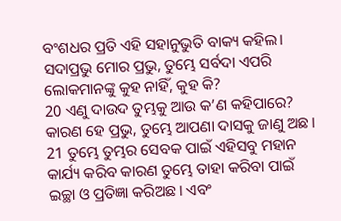ବଂଶଧର ପ୍ରତି ଏହି ସହାନୁଭୁତି ବାକ୍ୟ କହିଲ। ସଦାପ୍ରଭୁ ମୋର ପ୍ରଭୁ, ତୁମ୍ଭେ ସର୍ବଦା ଏପରି ଲୋକମାନଙ୍କୁ କୁହ ନାହିଁ, କୁହ କି?
20 ଏଣୁ ଦାଉଦ ତୁମ୍ଭକୁ ଆଉ କ’ଣ କହିପାରେ? କାରଣ ହେ ପ୍ରଭୁ, ତୁମ୍ଭେ ଆପଣା ଦାସକୁ ଜାଣୁ ଅଛ।
21 ତୁମ୍ଭେ ତୁମ୍ଭର ସେବକ ପାଇଁ ଏହିସବୁ ମହାନ କାର୍ଯ୍ୟ କରିବ କାରଣ ତୁମ୍ଭେ ତାହା କରିବା ପାଇଁ ଇଚ୍ଛା ଓ ପ୍ରତିଜ୍ଞା କରିଅଛ। ଏବଂ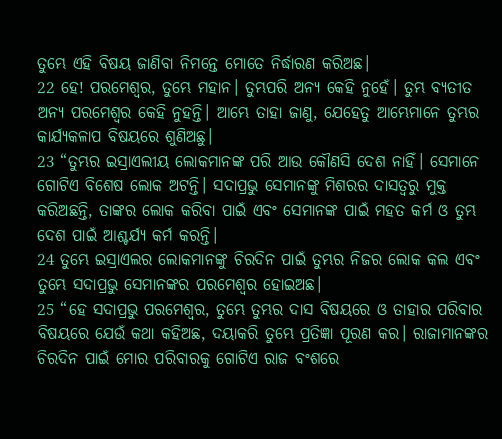ତୁମ୍ଭେ ଏହି ବିଷୟ ଜାଣିବା ନିମନ୍ତେ ମୋତେ ନିର୍ଦ୍ଧାରଣ କରିଅଛ।
22 ହେ! ପରମେଶ୍ୱର, ତୁମ୍ଭେ ମହାନ। ତୁମ୍ଭପରି ଅନ୍ୟ କେହି ନୁହେଁ। ତୁମ୍ଭ ବ୍ୟତୀତ ଅନ୍ୟ ପରମେଶ୍ୱର କେହି ନୁହନ୍ତି। ଆମ୍ଭେ ତାହା ଜାଣୁ, ଯେହେତୁ ଆମ୍ଭେମାନେ ତୁମ୍ଭର କାର୍ଯ୍ୟକଳାପ ବିଷୟରେ ଶୁଣିଅଛୁ।
23 “ତୁମ୍ଭର ଇସ୍ରାଏଲୀୟ ଲୋକମାନଙ୍କ ପରି ଆଉ କୌଣସି ଦେଶ ନାହିଁ। ସେମାନେ ଗୋଟିଏ ବିଶେଷ ଲୋକ ଅଟନ୍ତି। ସଦାପ୍ରଭୁ ସେମାନଙ୍କୁ ମିଶରର ଦାସତ୍ୱରୁ ମୁକ୍ତ କରିଅଛନ୍ତି, ତାଙ୍କର ଲୋକ କରିବା ପାଇଁ ଏବଂ ସେମାନଙ୍କ ପାଇଁ ମହତ କର୍ମ ଓ ତୁମ୍ଭ ଦେଶ ପାଇଁ ଆଶ୍ଚର୍ଯ୍ୟ କର୍ମ କରନ୍ତି।
24 ତୁମ୍ଭେ ଇସ୍ରାଏଲର ଲୋକମାନଙ୍କୁ ଚିରଦିନ ପାଇଁ ତୁମ୍ଭର ନିଜର ଲୋକ କଲ ଏବଂ ତୁମ୍ଭେ ସଦାପ୍ରଭୁ ସେମାନଙ୍କର ପରମେଶ୍ୱର ହୋଇଅଛ।
25 “ହେ ସଦାପ୍ରଭୁ ପରମେଶ୍ୱର, ତୁମ୍ଭେ ତୁମ୍ଭର ଦାସ ବିଷୟରେ ଓ ତାହାର ପରିବାର ବିଷୟରେ ଯେଉଁ କଥା କହିଅଛ, ଦୟାକରି ତୁମ୍ଭେ ପ୍ରତିଜ୍ଞା ପୂରଣ କର। ରାଜାମାନଙ୍କର ଚିରଦିନ ପାଇଁ ମୋର ପରିବାରକୁ ଗୋଟିଏ ରାଜ ବଂଶରେ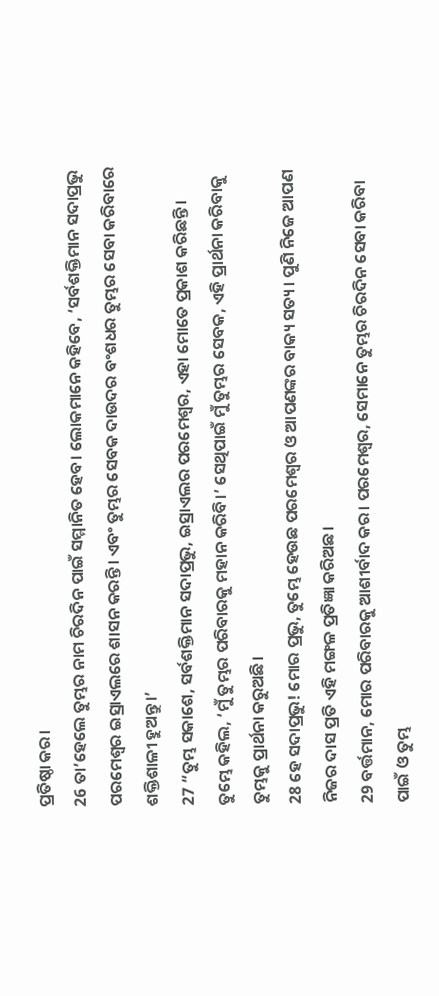ପ୍ରତିଷ୍ଠା କର।
26 ତା’ହେଲେ ତୁମ୍ଭର ନାମ ଚିରଦିନ ପାଇଁ ସମ୍ମାନିତ ହେବ। ଲୋକମାନେ କହିବେ, ‘ସର୍ବଶକ୍ତିମାନ ସଦାପ୍ରଭୁ ପରମେଶ୍ୱର ଇସ୍ରାଏଲରେ ଶାସନ କରନ୍ତି। ଏବଂ ତୁମ୍ଭର ସେବକ ଦାଉଦର ବଂଶଧର ତୁମ୍ଭର ସେବା କରିବାରେ ଶକ୍ତିଶାଳୀ ହୁଅନ୍ତୁ।’
27 “ତୁମ୍ଭ ସକାଶେ, ସର୍ବଶକ୍ତିମାନ ସଦାପ୍ରଭୁ, ଇସ୍ରାଏଲର ପରମେଶ୍ୱର, ଏହା ମୋତେ ପ୍ରକାଶ କରିଛନ୍ତି। ତୁମ୍ଭେ କହିଲ, ‘ମୁଁ ତୁମ୍ଭର ପରିବାରକୁ ମହାନ କରିବି।’ ସେଥିପାଇଁ ମୁଁ ତୁମ୍ଭର ସେବକ, ଏହି ପ୍ରାର୍ଥନା କରିବାକୁ ତୁମ୍ଭକୁ ପ୍ରାର୍ଥନା କରୁଅଛି।
28 ହେ ସଦାପ୍ରଭୁ! ମୋର ପ୍ରଭୁ, ତୁମ୍ଭେ ହେଉଛ ପରମେଶ୍ୱର ଓ ଆପଣଙ୍କର ବାକ୍ୟ ସତ୍ୟ। ପୁଣି ନିଜେ ଆପଣ ନିଜର ଦାସ ପ୍ରତି ଏହି ମଙ୍ଗଳ ପ୍ରତିଜ୍ଞା କରିଅଛ।
29 ବର୍ତ୍ତମାନ, ମୋର ପରିବାରକୁ ଆଶୀର୍ବାଦ କର। ପରମେଶ୍ୱର, ସେମାନେ ତୁମ୍ଭର ଚିରଦିନ ସେବା କରିବା ପାଇଁ ଓ ତୁମ୍ଭ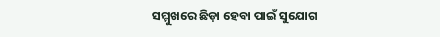ସମ୍ମୁଖରେ ଛିଡ଼ା ହେବା ପାଇଁ ସୁଯୋଗ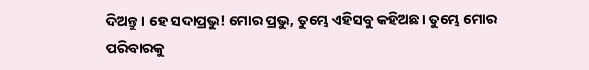ଦିଅନ୍ତୁ। ହେ ସଦାପ୍ରଭୁ! ମୋର ପ୍ରଭୁ, ତୁମ୍ଭେ ଏହିସବୁ କହିଅଛ। ତୁମ୍ଭେ ମୋର ପରିବାରକୁ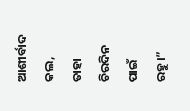ଆଶୀର୍ବାଦ କଲ, ତାହା ଚିରଦିନ ପାଇଁ ରହୁ।”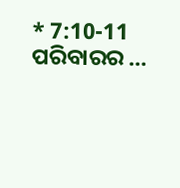* 7:10-11 ପରିବାରର …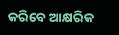କରିବେ ଆକ୍ଷରିକ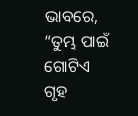ଭାବରେ, “ତୁମ୍ଭ ପାଇଁ ଗୋଟିଏ ଗୃହ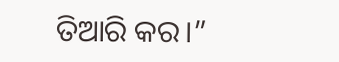ତିଆରି କର।”